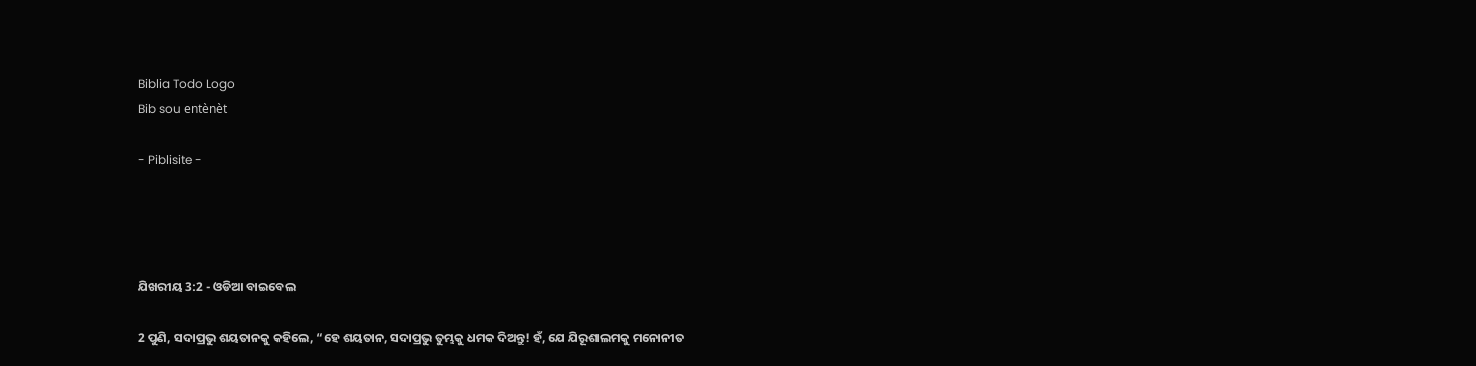Biblia Todo Logo
Bib sou entènèt

- Piblisite -




ଯିଖରୀୟ 3:2 - ଓଡିଆ ବାଇବେଲ

2 ପୁଣି, ସଦାପ୍ରଭୁ ଶୟତାନକୁ କହିଲେ, “ହେ ଶୟତାନ, ସଦାପ୍ରଭୁ ତୁମ୍ଭକୁ ଧମକ ଦିଅନ୍ତୁ! ହଁ, ଯେ ଯିରୂଶାଲମକୁ ମନୋନୀତ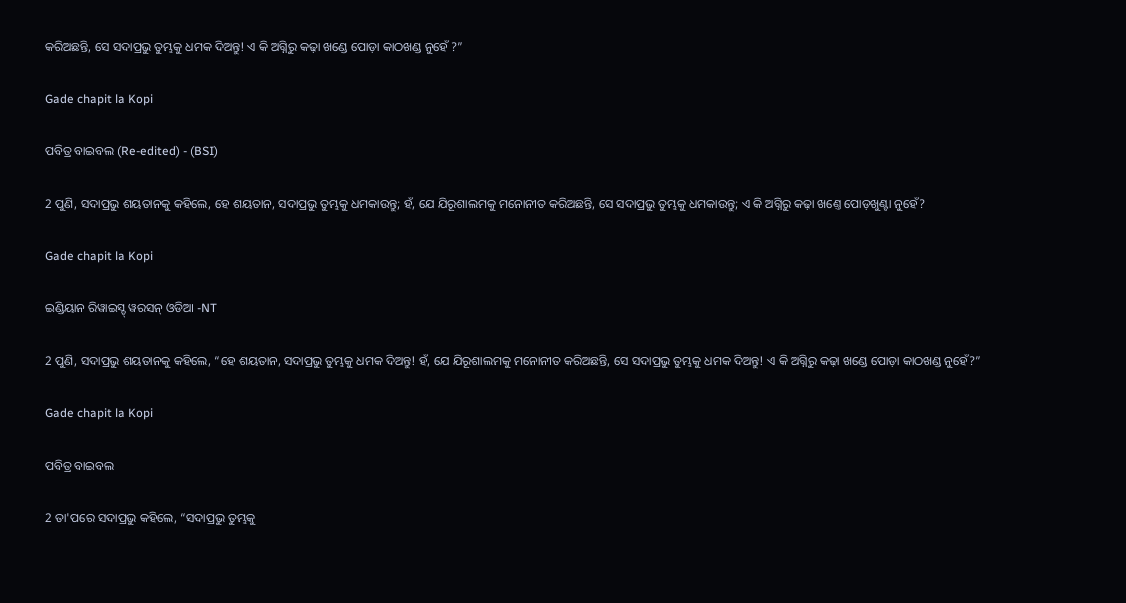କରିଅଛନ୍ତି, ସେ ସଦାପ୍ରଭୁ ତୁମ୍ଭକୁ ଧମକ ଦିଅନ୍ତୁ! ଏ କି ଅଗ୍ନିରୁ କଢ଼ା ଖଣ୍ଡେ ପୋଡ଼ା କାଠଖଣ୍ଡ ନୁହେଁ ?”

Gade chapit la Kopi

ପବିତ୍ର ବାଇବଲ (Re-edited) - (BSI)

2 ପୁଣି, ସଦାପ୍ରଭୁ ଶୟତାନକୁ କହିଲେ, ହେ ଶୟତାନ, ସଦାପ୍ରଭୁ ତୁମ୍ଭକୁ ଧମକାଉନ୍ତୁ; ହଁ, ଯେ ଯିରୂଶାଲମକୁ ମନୋନୀତ କରିଅଛନ୍ତି, ସେ ସଦାପ୍ରଭୁ ତୁମ୍ଭକୁ ଧମକାଉନ୍ତୁ; ଏ କି ଅଗ୍ନିରୁ କଢ଼ା ଖଣ୍ତେ ପୋଡ଼ଖୁଣ୍ଟା ନୁହେଁ?

Gade chapit la Kopi

ଇଣ୍ଡିୟାନ ରିୱାଇସ୍ଡ୍ ୱରସନ୍ ଓଡିଆ -NT

2 ପୁଣି, ସଦାପ୍ରଭୁ ଶୟତାନକୁ କହିଲେ, “ହେ ଶୟତାନ, ସଦାପ୍ରଭୁ ତୁମ୍ଭକୁ ଧମକ ଦିଅନ୍ତୁ! ହଁ, ଯେ ଯିରୂଶାଲମକୁ ମନୋନୀତ କରିଅଛନ୍ତି, ସେ ସଦାପ୍ରଭୁ ତୁମ୍ଭକୁ ଧମକ ଦିଅନ୍ତୁ! ଏ କି ଅଗ୍ନିରୁ କଢ଼ା ଖଣ୍ଡେ ପୋଡ଼ା କାଠଖଣ୍ଡ ନୁହେଁ?”

Gade chapit la Kopi

ପବିତ୍ର ବାଇବଲ

2 ତା'ପରେ ସଦାପ୍ରଭୁ କହିଲେ, “ସଦାପ୍ରଭୁ ତୁମ୍ଭକୁ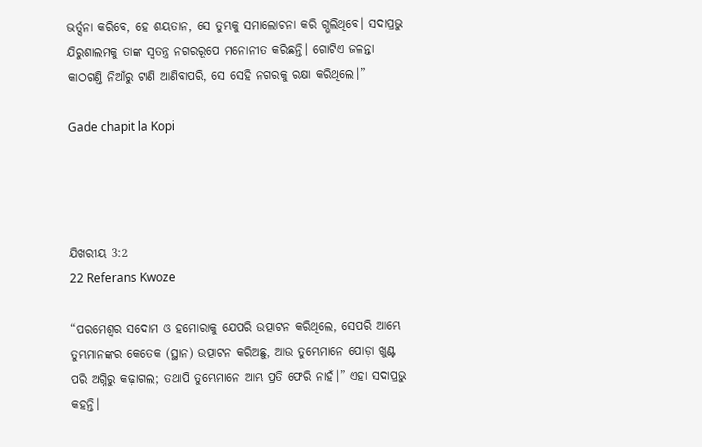ଭର୍ତ୍ସନା କରିବେ, ହେ ଶୟତାନ, ସେ ତୁମ୍ଭକୁ ସମାଲୋଚନା କରି ଗ୍ଭଲିଥିବେ। ସଦାପ୍ରଭୁ ଯିରୁଶାଲମକୁ ତାଙ୍କ ସ୍ୱତନ୍ତ୍ର ନଗରରୂପେ ମନୋନୀତ କରିଛନ୍ତି। ଗୋଟିଏ ଜଳନ୍ତା କାଠଗଣ୍ତି ନିଆଁରୁ ଟାଣି ଆଣିବାପରି, ସେ ସେହି ନଗରକୁ ରକ୍ଷା କରିଥିଲେ।”

Gade chapit la Kopi




ଯିଖରୀୟ 3:2
22 Referans Kwoze

“ପରମେଶ୍ୱର ସଦୋମ ଓ ହମୋରାକୁ ଯେପରି ଉତ୍ପାଟନ କରିଥିଲେ, ସେପରି ଆମ୍ଭେ ତୁମ୍ଭମାନଙ୍କର କେତେକ (ସ୍ଥାନ) ଉତ୍ପାଟନ କରିଅଛୁ, ଆଉ ତୁମ୍ଭେମାନେ ପୋଡ଼ା ଖୁଣ୍ଟ ପରି ଅଗ୍ନିରୁ କଢ଼ାଗଲ; ତଥାପି ତୁମ୍ଭେମାନେ ଆମ୍ଭ ପ୍ରତି ଫେରି ନାହଁ।” ଏହା ସଦାପ୍ରଭୁ କହନ୍ତି।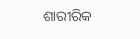ଶାରୀରିକ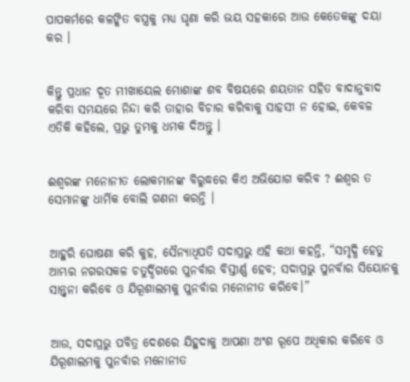ପାପକର୍ମରେ କଳଙ୍କିତ ବସ୍ତ୍ରକୁ ମଧ୍ୟ ଘୃଣା କରି ଭୟ ସହକାରେ ଆଉ କେତେକଙ୍କୁ ଦୟା କର ।


କିନ୍ତୁ ପ୍ରଧାନ ଦୂତ ମୀଖାୟେଲ ମୋଶାଙ୍କ ଶବ ବିଷୟରେ ଶୟତାନ ସହିତ ବାଦାନୁବାଦ କରିବା ସମୟରେ ନିନ୍ଦା କରି ତାହାର ବିଚାର କରିବାକୁ ସାହସୀ ନ ହୋଇ, କେବଳ ଏତିକି କହିଲେ, ପ୍ରଭୁ ତୁମ୍ଭକୁ ଧମକ ଦିଅନ୍ତୁ ।


ଈଶ୍ୱରଙ୍କ ମନୋନୀତ ଲୋକମାନଙ୍କ ବିରୁଦ୍ଧରେ କିଏ ଅଭିଯୋଗ କରିବ ? ଈଶ୍ୱର ତ ସେମାନଙ୍କୁ ଧାର୍ମିକ ବୋଲି ଗଣନା କରନ୍ତି ।


ଆହୁରି ଘୋଷଣା କରି କୁହ, ସୈନ୍ୟାଧିପତି ସଦାପ୍ରଭୁ ଏହି କଥା କହନ୍ତି, “ସମୃଦ୍ଧି ହେତୁ ଆମ୍ଭର ନଗରସକଳ ଚତୁର୍ଦ୍ଦିଗରେ ପୁନର୍ବାର ବିସ୍ତୀର୍ଣ୍ଣ ହେବ; ସଦାପ୍ରଭୁ ପୁନର୍ବାର ସିୟୋନକୁ ସାନ୍ତ୍ୱନା କରିବେ ଓ ଯିରୂଶାଲମକୁ ପୁନର୍ବାର ମନୋନୀତ କରିବେ।”


ଆଉ, ସଦାପ୍ରଭୁ ପବିତ୍ର ଦେଶରେ ଯିହୁଦାକୁ ଆପଣା ଅଂଶ ରୂପେ ଅଧିକାର କରିବେ ଓ ଯିରୂଶାଲମକୁ ପୁନର୍ବାର ମନୋନୀତ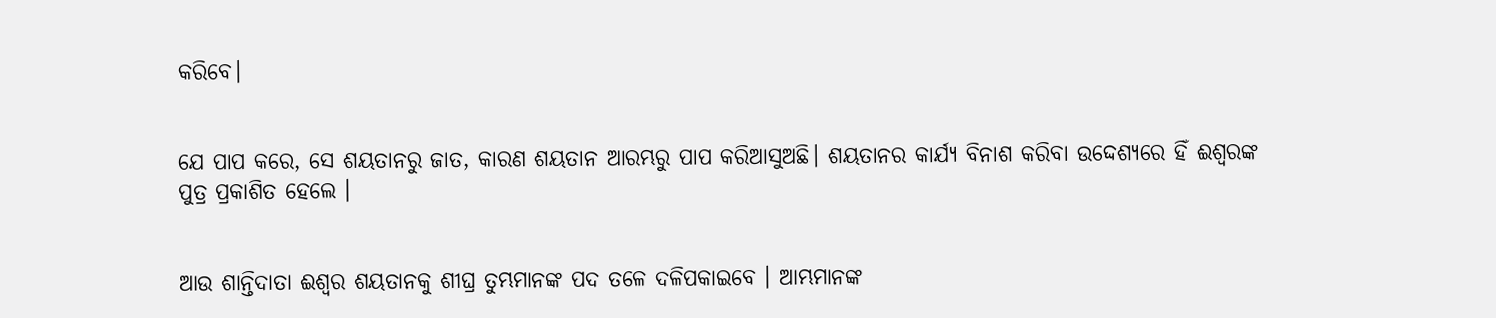କରିବେ।


ଯେ ପାପ କରେ, ସେ ଶୟତାନରୁ ଜାତ, କାରଣ ଶୟତାନ ଆରମ୍ଭରୁ ପାପ କରିଆସୁଅଛି। ଶୟତାନର କାର୍ଯ୍ୟ ବିନାଶ କରିବା ଉଦ୍ଦେଶ୍ୟରେ ହିଁ ଈଶ୍ୱରଙ୍କ ପୁତ୍ର ପ୍ରକାଶିତ ହେଲେ ।


ଆଉ ଶାନ୍ତିଦାତା ଈଶ୍ୱର ଶୟତାନକୁ ଶୀଘ୍ର ତୁମ୍ଭମାନଙ୍କ ପଦ ତଳେ ଦଳିପକାଇବେ । ଆମ୍ଭମାନଙ୍କ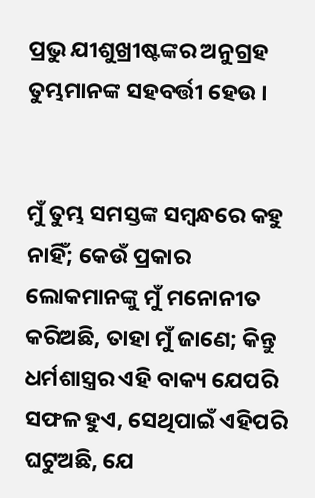ପ୍ରଭୁ ଯୀଶୁଖ୍ରୀଷ୍ଟଙ୍କର ଅନୁଗ୍ରହ ତୁମ୍ଭମାନଙ୍କ ସହବର୍ତ୍ତୀ ହେଉ ।


ମୁଁ ତୁମ୍ଭ ସମସ୍ତଙ୍କ ସମ୍ବନ୍ଧରେ କହୁ ନାହିଁ; କେଉଁ ପ୍ରକାର ଲୋକମାନଙ୍କୁ ମୁଁ ମନୋନୀତ କରିଅଛି, ତାହା ମୁଁ ଜାଣେ; କିନ୍ତୁ ଧର୍ମଶାସ୍ତ୍ରର ଏହି ବାକ୍ୟ ଯେପରି ସଫଳ ହୁଏ, ସେଥିପାଇଁ ଏହିପରି ଘଟୁଅଛି, ଯେ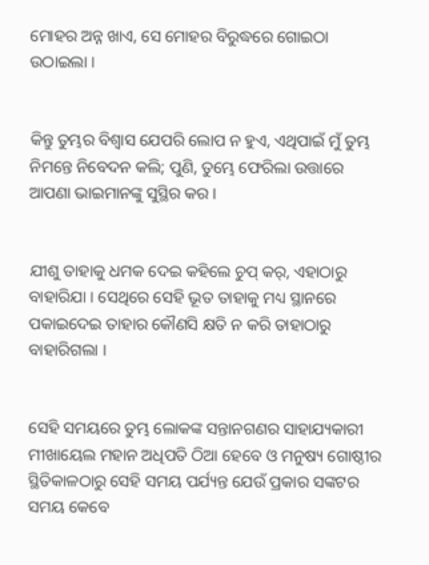ମୋହର ଅନ୍ନ ଖାଏ, ସେ ମୋହର ବିରୁଦ୍ଧରେ ଗୋଇଠା ଉଠାଇଲା ।


କିନ୍ତୁ ତୁମ୍ଭର ବିଶ୍ୱାସ ଯେପରି ଲୋପ ନ ହୁଏ, ଏଥିପାଇଁ ମୁଁ ତୁମ୍ଭ ନିମନ୍ତେ ନିବେଦନ କଲି; ପୁଣି, ତୁମ୍ଭେ ଫେରିଲା ଉତ୍ତାରେ ଆପଣା ଭାଇମାନଙ୍କୁ ସୁସ୍ଥିର କର ।


ଯୀଶୁ ତାହାକୁ ଧମକ ଦେଇ କହିଲେ ଚୁପ୍ କର୍, ଏହାଠାରୁ ବାହାରିଯା । ସେଥିରେ ସେହି ଭୂତ ତାହାକୁ ମଧ୍ୟ ସ୍ଥାନରେ ପକାଇଦେଇ ତାହାର କୌଣସି କ୍ଷତି ନ କରି ତାହାଠାରୁ ବାହାରିଗଲା ।


ସେହି ସମୟରେ ତୁମ୍ଭ ଲୋକଙ୍କ ସନ୍ତାନଗଣର ସାହାଯ୍ୟକାରୀ ମୀଖାୟେଲ ମହାନ ଅଧିପତି ଠିଆ ହେବେ ଓ ମନୁଷ୍ୟ ଗୋଷ୍ଠୀର ସ୍ଥିତିକାଳଠାରୁ ସେହି ସମୟ ପର୍ଯ୍ୟନ୍ତ ଯେଉଁ ପ୍ରକାର ସଙ୍କଟର ସମୟ କେବେ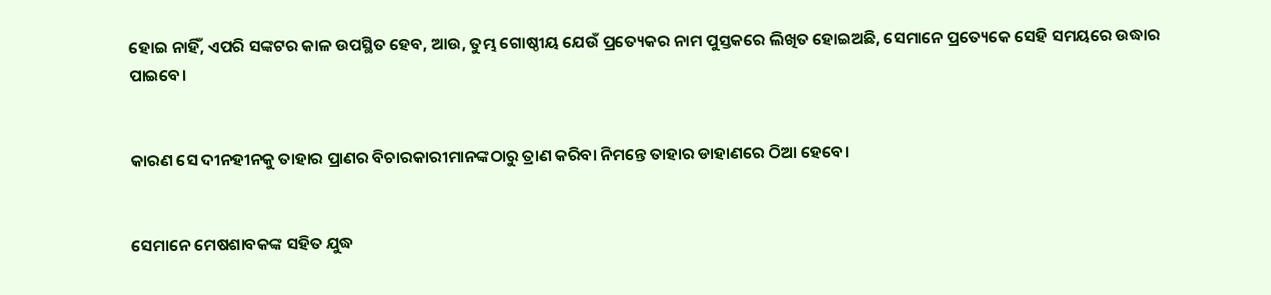ହୋଇ ନାହିଁ, ଏପରି ସଙ୍କଟର କାଳ ଉପସ୍ଥିତ ହେବ, ଆଉ, ତୁମ୍ଭ ଗୋଷ୍ଠୀୟ ଯେଉଁ ପ୍ରତ୍ୟେକର ନାମ ପୁସ୍ତକରେ ଲିଖିତ ହୋଇଅଛି, ସେମାନେ ପ୍ରତ୍ୟେକେ ସେହି ସମୟରେ ଉଦ୍ଧାର ପାଇବେ।


କାରଣ ସେ ଦୀନହୀନକୁ ତାହାର ପ୍ରାଣର ବିଚାରକାରୀମାନଙ୍କଠାରୁ ତ୍ରାଣ କରିବା ନିମନ୍ତେ ତାହାର ଡାହାଣରେ ଠିଆ ହେବେ।


ସେମାନେ ମେଷଶାବକଙ୍କ ସହିତ ଯୁଦ୍ଧ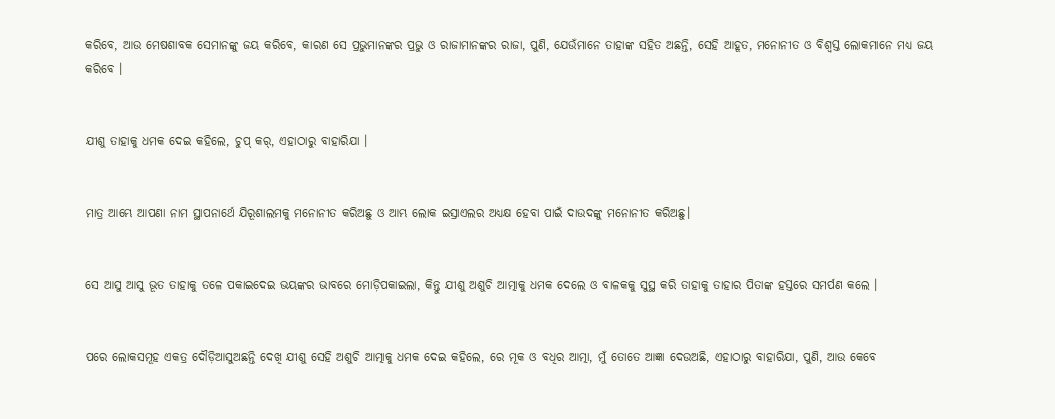କରିବେ, ଆଉ ମେଷଶାବକ ସେମାନଙ୍କୁ ଜୟ କରିବେ, କାରଣ ସେ ପ୍ରଭୁମାନଙ୍କର ପ୍ରଭୁ ଓ ରାଜାମାନଙ୍କର ରାଜା, ପୁଣି, ଯେଉଁମାନେ ତାହାଙ୍କ ସହିତ ଅଛନ୍ତି, ସେହି ଆହୂତ, ମନୋନୀତ ଓ ବିଶ୍ୱସ୍ତ ଲୋକମାନେ ମଧ୍ୟ ଜୟ କରିବେ ।


ଯୀଶୁ ତାହାକୁ ଧମକ ଦେଇ କହିଲେ, ଚୁପ୍ କର୍, ଏହାଠାରୁ ବାହାରିଯା ।


ମାତ୍ର ଆମ୍ଭେ ଆପଣା ନାମ ସ୍ଥାପନାର୍ଥେ ଯିରୂଶାଲମକୁ ମନୋନୀତ କରିଅଛୁ ଓ ଆମ୍ଭ ଲୋକ ଇସ୍ରାଏଲର ଅଧ୍ୟକ୍ଷ ହେବା ପାଇଁ ଦାଉଦଙ୍କୁ ମନୋନୀତ କରିଅଛୁ।


ସେ ଆସୁ ଆସୁ ଭୂତ ତାହାକୁ ତଳେ ପକାଇଦେଇ ଭୟଙ୍କର ଭାବରେ ମୋଡ଼ିପକାଇଲା, କିନ୍ତୁ ଯୀଶୁ ଅଶୁଚି ଆତ୍ମାକୁ ଧମକ ଦେଲେ ଓ ବାଳକକୁ ସୁସ୍ଥ କରି ତାହାକୁ ତାହାର ପିତାଙ୍କ ହସ୍ତରେ ସମର୍ପଣ କଲେ ।


ପରେ ଲୋକସମୂହ ଏକତ୍ର ଦୌଡ଼ିଆସୁଅଛନ୍ତି ଦେଖି ଯୀଶୁ ସେହି ଅଶୁଚି ଆତ୍ମାକୁ ଧମକ ଦେଇ କହିଲେ, ରେ ମୂକ ଓ ବଧିର ଆତ୍ମା, ମୁଁ ତୋତେ ଆଜ୍ଞା ଦେଉଅଛି, ଏହାଠାରୁ ବାହାରିଯା, ପୁଣି, ଆଉ କେବେ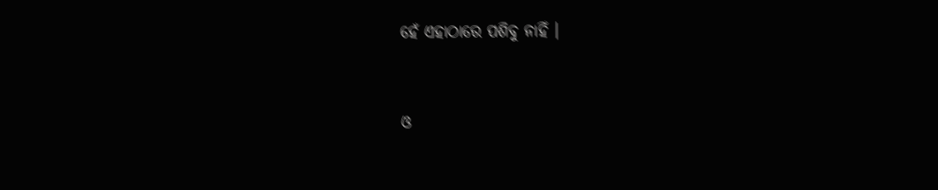ହେଁ ଏହାଠାରେ ପଶିବୁ ନାହିଁ ।


ଓ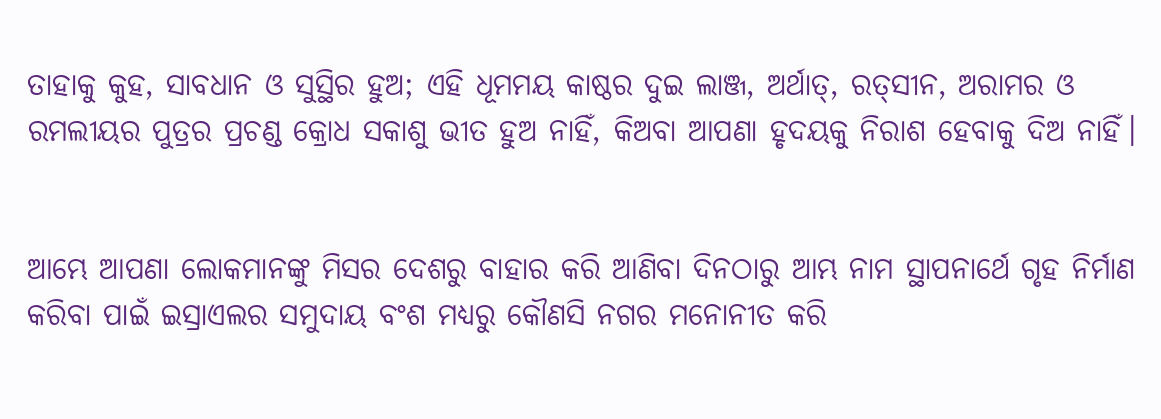ତାହାକୁ କୁହ, ସାବଧାନ ଓ ସୁସ୍ଥିର ହୁଅ; ଏହି ଧୂମମୟ କାଷ୍ଠର ଦୁଇ ଲାଞ୍ଜ, ଅର୍ଥାତ୍‍, ରତ୍‍ସୀନ, ଅରାମର ଓ ରମଲୀୟର ପୁତ୍ରର ପ୍ରଚଣ୍ଡ କ୍ରୋଧ ସକାଶୁ ଭୀତ ହୁଅ ନାହିଁ, କିଅବା ଆପଣା ହୃଦୟକୁ ନିରାଶ ହେବାକୁ ଦିଅ ନାହିଁ।


ଆମ୍ଭେ ଆପଣା ଲୋକମାନଙ୍କୁ ମିସର ଦେଶରୁ ବାହାର କରି ଆଣିବା ଦିନଠାରୁ ଆମ୍ଭ ନାମ ସ୍ଥାପନାର୍ଥେ ଗୃହ ନିର୍ମାଣ କରିବା ପାଇଁ ଇସ୍ରାଏଲର ସମୁଦାୟ ବଂଶ ମଧ୍ୟରୁ କୌଣସି ନଗର ମନୋନୀତ କରି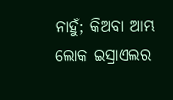ନାହୁଁ; କିଅବା ଆମ୍ଭ ଲୋକ ଇସ୍ରାଏଲର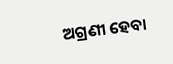ଅଗ୍ରଣୀ ହେବା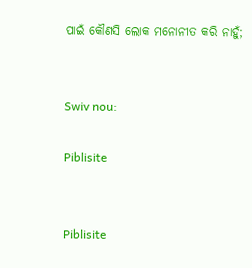ପାଇଁ କୌଣସି ଲୋକ ମନୋନୀତ କରି ନାହୁଁ;


Swiv nou:

Piblisite


Piblisite